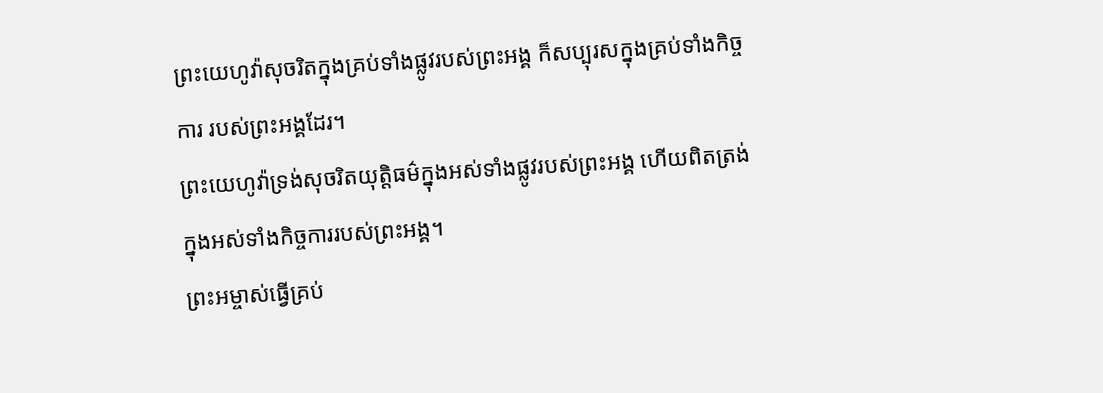ព្រះយេហូវ៉ាសុចរិតក្នុងគ្រប់ទាំងផ្លូវរបស់ព្រះអង្គ ក៏សប្បុរសក្នុងគ្រប់ទាំងកិច្ចការ របស់ព្រះអង្គដែរ។
ព្រះយេហូវ៉ាទ្រង់សុចរិតយុត្តិធម៌ក្នុងអស់ទាំងផ្លូវរបស់ព្រះអង្គ ហើយពិតត្រង់ក្នុងអស់ទាំងកិច្ចការរបស់ព្រះអង្គ។
ព្រះអម្ចាស់ធ្វើគ្រប់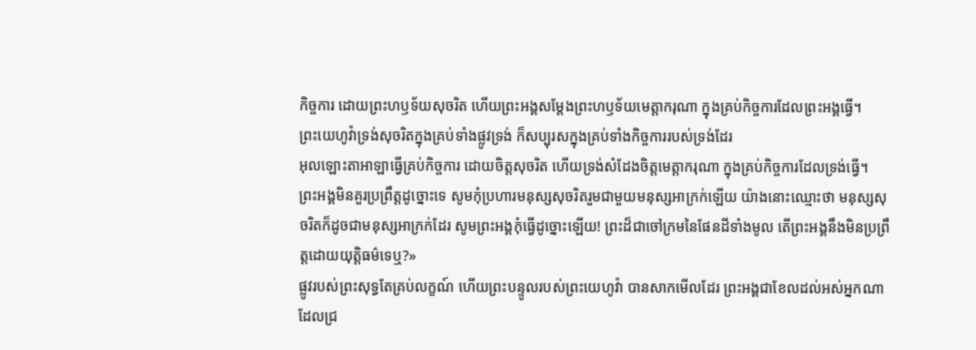កិច្ចការ ដោយព្រះហឫទ័យសុចរិត ហើយព្រះអង្គសម្តែងព្រះហឫទ័យមេត្តាករុណា ក្នុងគ្រប់កិច្ចការដែលព្រះអង្គធ្វើ។
ព្រះយេហូវ៉ាទ្រង់សុចរិតក្នុងគ្រប់ទាំងផ្លូវទ្រង់ ក៏សប្បុរសក្នុងគ្រប់ទាំងកិច្ចការរបស់ទ្រង់ដែរ
អុលឡោះតាអាឡាធ្វើគ្រប់កិច្ចការ ដោយចិត្តសុចរិត ហើយទ្រង់សំដែងចិត្តមេត្តាករុណា ក្នុងគ្រប់កិច្ចការដែលទ្រង់ធ្វើ។
ព្រះអង្គមិនគួរប្រព្រឹត្តដូច្នោះទេ សូមកុំប្រហារមនុស្សសុចរិតរួមជាមួយមនុស្សអាក្រក់ឡើយ យ៉ាងនោះឈ្មោះថា មនុស្សសុចរិតក៏ដូចជាមនុស្សអាក្រក់ដែរ សូមព្រះអង្គកុំធ្វើដូច្នោះឡើយ! ព្រះដ៏ជាចៅក្រមនៃផែនដីទាំងមូល តើព្រះអង្គនឹងមិនប្រព្រឹត្តដោយយុត្តិធម៌ទេឬ?»
ផ្លូវរបស់ព្រះសុទ្ធតែគ្រប់លក្ខណ៍ ហើយព្រះបន្ទូលរបស់ព្រះយេហូវ៉ា បានសាកមើលដែរ ព្រះអង្គជាខែលដល់អស់អ្នកណា ដែលជ្រ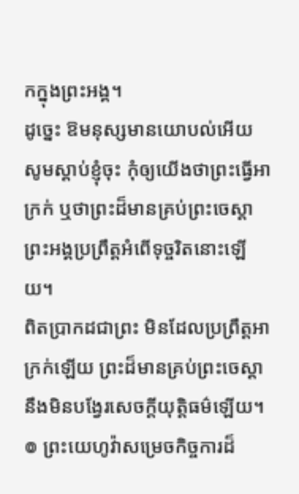កក្នុងព្រះអង្គ។
ដូច្នេះ ឱមនុស្សមានយោបល់អើយ សូមស្តាប់ខ្ញុំចុះ កុំឲ្យយើងថាព្រះធ្វើអាក្រក់ ឬថាព្រះដ៏មានគ្រប់ព្រះចេស្តា ព្រះអង្គប្រព្រឹត្តអំពើទុច្ចរិតនោះឡើយ។
ពិតប្រាកដជាព្រះ មិនដែលប្រព្រឹត្តអាក្រក់ឡើយ ព្រះដ៏មានគ្រប់ព្រះចេស្តា នឹងមិនបង្វែរសេចក្ដីយុត្តិធម៌ឡើយ។
៙ ព្រះយេហូវ៉ាសម្រេចកិច្ចការដ៏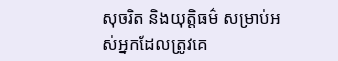សុចរិត និងយុត្តិធម៌ សម្រាប់អស់អ្នកដែលត្រូវគេ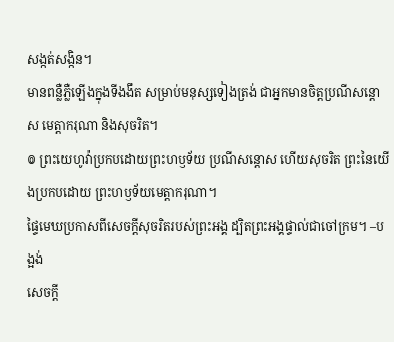សង្កត់សង្កិន។
មានពន្លឺភ្លឺឡើងក្នុងទីងងឹត សម្រាប់មនុស្សទៀងត្រង់ ជាអ្នកមានចិត្តប្រណីសន្ដោស មេត្តាករុណា និងសុចរិត។
៙ ព្រះយេហូវ៉ាប្រកបដោយព្រះហឫទ័យ ប្រណីសន្ដោស ហើយសុចរិត ព្រះនៃយើងប្រកបដោយ ព្រះហឫទ័យមេត្តាករុណា។
ផ្ទៃមេឃប្រកាសពីសេចក្ដីសុចរិតរបស់ព្រះអង្គ ដ្បិតព្រះអង្គផ្ទាល់ជាចៅក្រម។ –បង្អង់
សេចក្ដី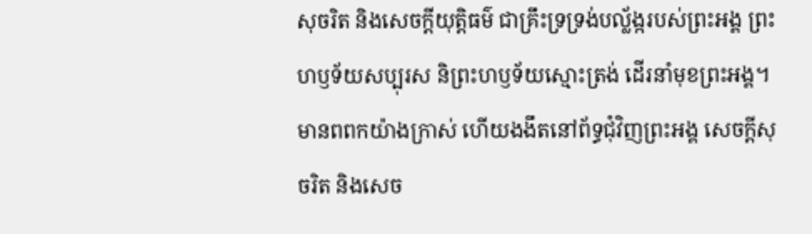សុចរិត និងសេចក្ដីយុត្តិធម៌ ជាគ្រឹះទ្រទ្រង់បល្ល័ង្ករបស់ព្រះអង្គ ព្រះហឫទ័យសប្បុរស និព្រះហឫទ័យស្មោះត្រង់ ដើរនាំមុខព្រះអង្គ។
មានពពកយ៉ាងក្រាស់ ហើយងងឹតនៅព័ទ្ធជុំវិញព្រះអង្គ សេចក្ដីសុចរិត និងសេច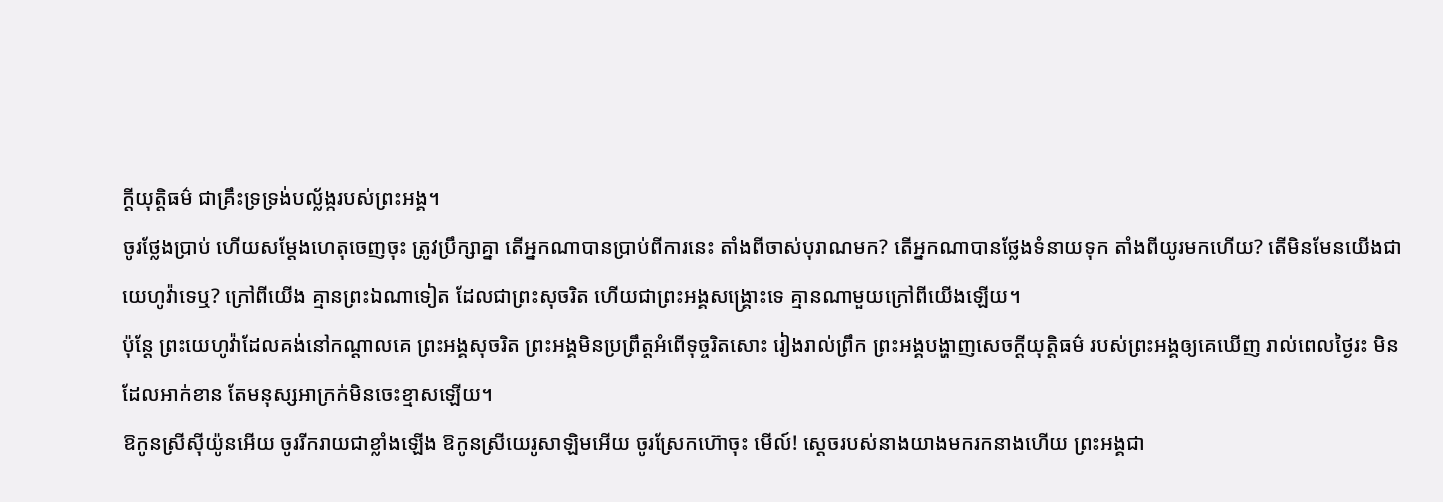ក្ដីយុត្តិធម៌ ជាគ្រឹះទ្រទ្រង់បល្ល័ង្ករបស់ព្រះអង្គ។
ចូរថ្លែងប្រាប់ ហើយសម្ដែងហេតុចេញចុះ ត្រូវប្រឹក្សាគ្នា តើអ្នកណាបានប្រាប់ពីការនេះ តាំងពីចាស់បុរាណមក? តើអ្នកណាបានថ្លែងទំនាយទុក តាំងពីយូរមកហើយ? តើមិនមែនយើងជាយេហូវ៉ាទេឬ? ក្រៅពីយើង គ្មានព្រះឯណាទៀត ដែលជាព្រះសុចរិត ហើយជាព្រះអង្គសង្គ្រោះទេ គ្មានណាមួយក្រៅពីយើងឡើយ។
ប៉ុន្ដែ ព្រះយេហូវ៉ាដែលគង់នៅកណ្ដាលគេ ព្រះអង្គសុចរិត ព្រះអង្គមិនប្រព្រឹត្តអំពើទុច្ចរិតសោះ រៀងរាល់ព្រឹក ព្រះអង្គបង្ហាញសេចក្ដីយុត្តិធម៌ របស់ព្រះអង្គឲ្យគេឃើញ រាល់ពេលថ្ងៃរះ មិនដែលអាក់ខាន តែមនុស្សអាក្រក់មិនចេះខ្មាសឡើយ។
ឱកូនស្រីស៊ីយ៉ូនអើយ ចូររីករាយជាខ្លាំងឡើង ឱកូនស្រីយេរូសាឡិមអើយ ចូរស្រែកហ៊ោចុះ មើល៍! ស្តេចរបស់នាងយាងមករកនាងហើយ ព្រះអង្គជា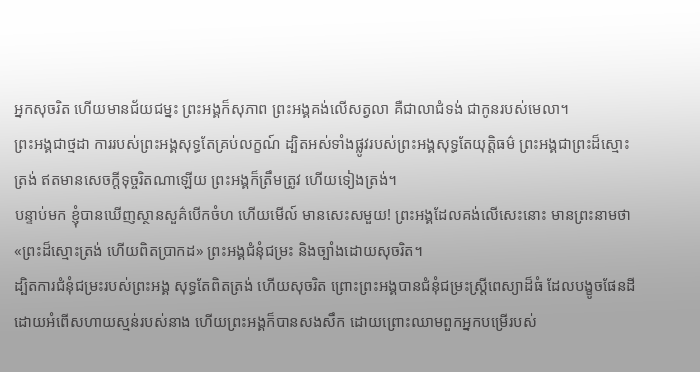អ្នកសុចរិត ហើយមានជ័យជម្នះ ព្រះអង្គក៏សុភាព ព្រះអង្គគង់លើសត្វលា គឺជាលាជំទង់ ជាកូនរបស់មេលា។
ព្រះអង្គជាថ្មដា ការរបស់ព្រះអង្គសុទ្ធតែគ្រប់លក្ខណ៍ ដ្បិតអស់ទាំងផ្លូវរបស់ព្រះអង្គសុទ្ធតែយុត្តិធម៌ ព្រះអង្គជាព្រះដ៏ស្មោះត្រង់ ឥតមានសេចក្ដីទុច្ចរិតណាឡើយ ព្រះអង្គក៏ត្រឹមត្រូវ ហើយទៀងត្រង់។
បន្ទាប់មក ខ្ញុំបានឃើញស្ថានសួគ៌បើកចំហ ហើយមើល៍ មានសេះសមួយ! ព្រះអង្គដែលគង់លើសេះនោះ មានព្រះនាមថា «ព្រះដ៏ស្មោះត្រង់ ហើយពិតប្រាកដ» ព្រះអង្គជំនុំជម្រះ និងច្បាំងដោយសុចរិត។
ដ្បិតការជំនុំជម្រះរបស់ព្រះអង្គ សុទ្ធតែពិតត្រង់ ហើយសុចរិត ព្រោះព្រះអង្គបានជំនុំជម្រះស្ត្រីពេស្យាដ៏ធំ ដែលបង្ខូចផែនដី ដោយអំពើសហាយស្មន់របស់នាង ហើយព្រះអង្គក៏បានសងសឹក ដោយព្រោះឈាមពួកអ្នកបម្រើរបស់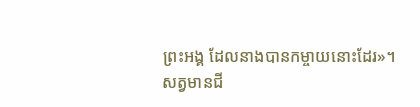ព្រះអង្គ ដែលនាងបានកម្ចាយនោះដែរ»។
សត្វមានជី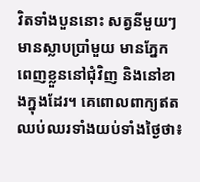វិតទាំងបួននោះ សត្វនីមួយៗមានស្លាបប្រាំមួយ មានភ្នែកពេញខ្លួននៅជុំវិញ និងនៅខាងក្នុងដែរ។ គេពោលពាក្យឥតឈប់ឈរទាំងយប់ទាំងថ្ងៃថា៖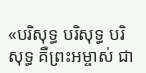«បរិសុទ្ធ បរិសុទ្ធ បរិសុទ្ធ គឺព្រះអម្ចាស់ ជា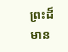ព្រះដ៏មាន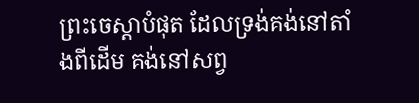ព្រះចេស្តាបំផុត ដែលទ្រង់គង់នៅតាំងពីដើម គង់នៅសព្វ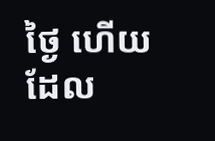ថ្ងៃ ហើយដែល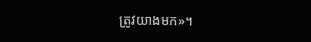ត្រូវយាងមក»។